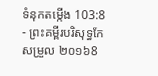ទំនុកតម្កើង 103:8 - ព្រះគម្ពីរបរិសុទ្ធកែសម្រួល ២០១៦8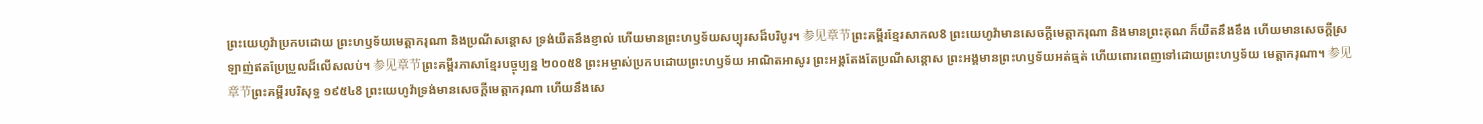ព្រះយេហូវ៉ាប្រកបដោយ ព្រះហឫទ័យមេត្តាករុណា និងប្រណីសន្ដោស ទ្រង់យឺតនឹងខ្ញាល់ ហើយមានព្រះហឫទ័យសប្បុរសដ៏បរិបូរ។ 参见章节ព្រះគម្ពីរខ្មែរសាកល8 ព្រះយេហូវ៉ាមានសេចក្ដីមេត្តាករុណា និងមានព្រះគុណ ក៏យឺតនឹងខឹង ហើយមានសេចក្ដីស្រឡាញ់ឥតប្រែប្រួលដ៏លើសលប់។ 参见章节ព្រះគម្ពីរភាសាខ្មែរបច្ចុប្បន្ន ២០០៥8 ព្រះអម្ចាស់ប្រកបដោយព្រះហឫទ័យ អាណិតអាសូរ ព្រះអង្គតែងតែប្រណីសន្ដោស ព្រះអង្គមានព្រះហឫទ័យអត់ធ្មត់ ហើយពោរពេញទៅដោយព្រះហឫទ័យ មេត្តាករុណា។ 参见章节ព្រះគម្ពីរបរិសុទ្ធ ១៩៥៤8 ព្រះយេហូវ៉ាទ្រង់មានសេចក្ដីមេត្តាករុណា ហើយនឹងសេ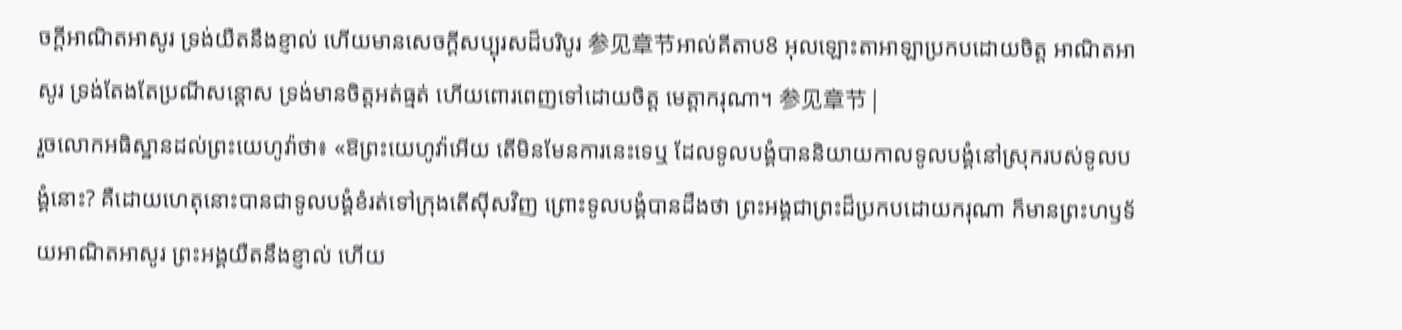ចក្ដីអាណិតអាសូរ ទ្រង់យឺតនឹងខ្ញាល់ ហើយមានសេចក្ដីសប្បុរសដ៏បរិបូរ 参见章节អាល់គីតាប8 អុលឡោះតាអាឡាប្រកបដោយចិត្ត អាណិតអាសូរ ទ្រង់តែងតែប្រណីសន្ដោស ទ្រង់មានចិត្តអត់ធ្មត់ ហើយពោរពេញទៅដោយចិត្ត មេត្តាករុណា។ 参见章节 |
រួចលោកអធិស្ឋានដល់ព្រះយេហូវ៉ាថា៖ «ឱព្រះយេហូវ៉ាអើយ តើមិនមែនការនេះទេឬ ដែលទូលបង្គំបាននិយាយកាលទូលបង្គំនៅស្រុករបស់ទូលបង្គំនោះ? គឺដោយហេតុនោះបានជាទូលបង្គំខំរត់ទៅក្រុងតើស៊ីសវិញ ព្រោះទូលបង្គំបានដឹងថា ព្រះអង្គជាព្រះដ៏ប្រកបដោយករុណា ក៏មានព្រះហឫទ័យអាណិតអាសូរ ព្រះអង្គយឺតនឹងខ្ញាល់ ហើយ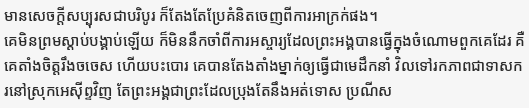មានសេចក្ដីសប្បុរសជាបរិបូរ ក៏តែងតែប្រែគំនិតចេញពីការអាក្រក់ផង។
គេមិនព្រមស្ដាប់បង្គាប់ឡើយ ក៏មិននឹកចាំពីការអស្ចារ្យដែលព្រះអង្គបានធ្វើក្នុងចំណោមពួកគេដែរ គឺគេតាំងចិត្តរឹងចចេស ហើយបះបោរ គេបានតែងតាំងម្នាក់ឲ្យធ្វើជាមេដឹកនាំ វិលទៅរកភាពជាទាសករនៅស្រុកអេស៊ីព្ទវិញ តែព្រះអង្គជាព្រះដែលប្រុងតែនឹងអត់ទោស ប្រណីស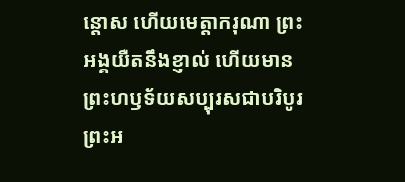ន្ដោស ហើយមេត្តាករុណា ព្រះអង្គយឺតនឹងខ្ញាល់ ហើយមានព្រះហឫទ័យសប្បុរសជាបរិបូរ ព្រះអ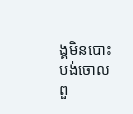ង្គមិនបោះបង់ចោលពួ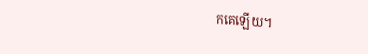កគេឡើយ។